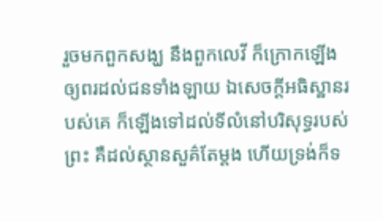រួចមកពួកសង្ឃ នឹងពួកលេវី ក៏ក្រោកឡើងឲ្យពរដល់ជនទាំងឡាយ ឯសេចក្ដីអធិស្ឋានរបស់គេ ក៏ឡើងទៅដល់ទីលំនៅបរិសុទ្ធរបស់ព្រះ គឺដល់ស្ថានសួគ៌តែម្តង ហើយទ្រង់ក៏ទ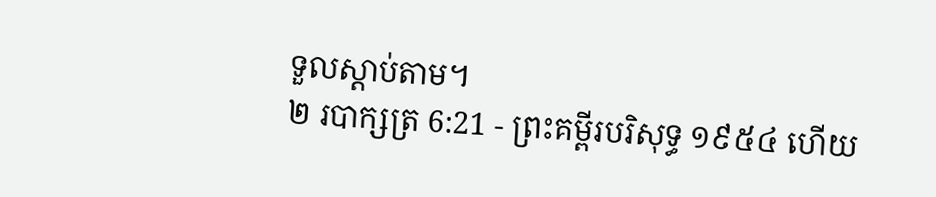ទួលស្តាប់តាម។
២ របាក្សត្រ 6:21 - ព្រះគម្ពីរបរិសុទ្ធ ១៩៥៤ ហើយ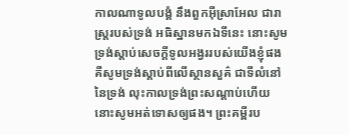កាលណាទូលបង្គំ នឹងពួកអ៊ីស្រាអែល ជារាស្ត្ររបស់ទ្រង់ អធិស្ឋានមកឯទីនេះ នោះសូមទ្រង់ស្តាប់សេចក្ដីទូលអង្វររបស់យើងខ្ញុំផង គឺសូមទ្រង់ស្តាប់ពីលើស្ថានសួគ៌ ជាទីលំនៅនៃទ្រង់ លុះកាលទ្រង់ព្រះសណ្តាប់ហើយ នោះសូមអត់ទោសឲ្យផង។ ព្រះគម្ពីរប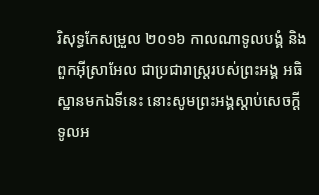រិសុទ្ធកែសម្រួល ២០១៦ កាលណាទូលបង្គំ និងពួកអ៊ីស្រាអែល ជាប្រជារាស្ត្ររបស់ព្រះអង្គ អធិស្ឋានមកឯទីនេះ នោះសូមព្រះអង្គស្តាប់សេចក្ដីទូលអ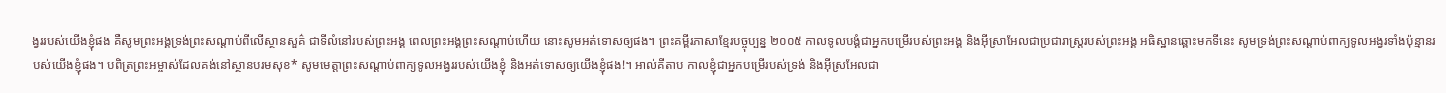ង្វររបស់យើងខ្ញុំផង គឺសូមព្រះអង្គទ្រង់ព្រះសណ្ដាប់ពីលើស្ថានសួគ៌ ជាទីលំនៅរបស់ព្រះអង្គ ពេលព្រះអង្គព្រះសណ្តាប់ហើយ នោះសូមអត់ទោសឲ្យផង។ ព្រះគម្ពីរភាសាខ្មែរបច្ចុប្បន្ន ២០០៥ កាលទូលបង្គំជាអ្នកបម្រើរបស់ព្រះអង្គ និងអ៊ីស្រាអែលជាប្រជារាស្ត្ររបស់ព្រះអង្គ អធិស្ឋានឆ្ពោះមកទីនេះ សូមទ្រង់ព្រះសណ្ដាប់ពាក្យទូលអង្វរទាំងប៉ុន្មានរបស់យើងខ្ញុំផង។ បពិត្រព្រះអម្ចាស់ដែលគង់នៅស្ថានបរមសុខ* សូមមេត្តាព្រះសណ្ដាប់ពាក្យទូលអង្វររបស់យើងខ្ញុំ និងអត់ទោសឲ្យយើងខ្ញុំផង!។ អាល់គីតាប កាលខ្ញុំជាអ្នកបម្រើរបស់ទ្រង់ និងអ៊ីស្រអែលជា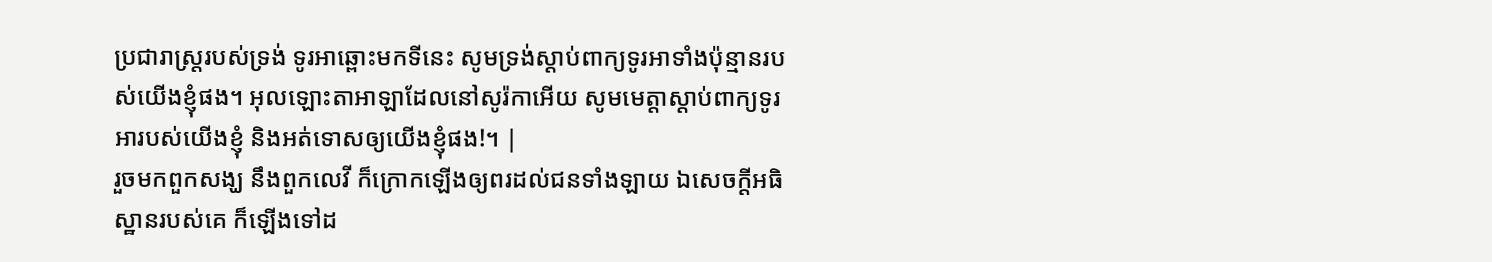ប្រជារាស្ត្ររបស់ទ្រង់ ទូរអាឆ្ពោះមកទីនេះ សូមទ្រង់ស្តាប់ពាក្យទូរអាទាំងប៉ុន្មានរបស់យើងខ្ញុំផង។ អុលឡោះតាអាឡាដែលនៅសូរ៉កាអើយ សូមមេត្តាស្តាប់ពាក្យទូរអារបស់យើងខ្ញុំ និងអត់ទោសឲ្យយើងខ្ញុំផង!។ |
រួចមកពួកសង្ឃ នឹងពួកលេវី ក៏ក្រោកឡើងឲ្យពរដល់ជនទាំងឡាយ ឯសេចក្ដីអធិស្ឋានរបស់គេ ក៏ឡើងទៅដ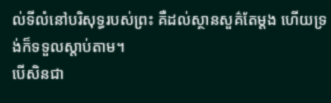ល់ទីលំនៅបរិសុទ្ធរបស់ព្រះ គឺដល់ស្ថានសួគ៌តែម្តង ហើយទ្រង់ក៏ទទួលស្តាប់តាម។
បើសិនជា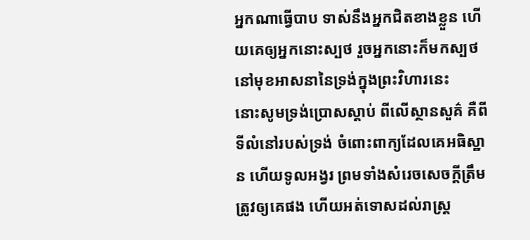អ្នកណាធ្វើបាប ទាស់នឹងអ្នកជិតខាងខ្លួន ហើយគេឲ្យអ្នកនោះស្បថ រួចអ្នកនោះក៏មកស្បថនៅមុខអាសនានៃទ្រង់ក្នុងព្រះវិហារនេះ
នោះសូមទ្រង់ប្រោសស្តាប់ ពីលើស្ថានសួគ៌ គឺពីទីលំនៅរបស់ទ្រង់ ចំពោះពាក្យដែលគេអធិស្ឋាន ហើយទូលអង្វរ ព្រមទាំងសំរេចសេចក្ដីត្រឹមត្រូវឲ្យគេផង ហើយអត់ទោសដល់រាស្ត្រ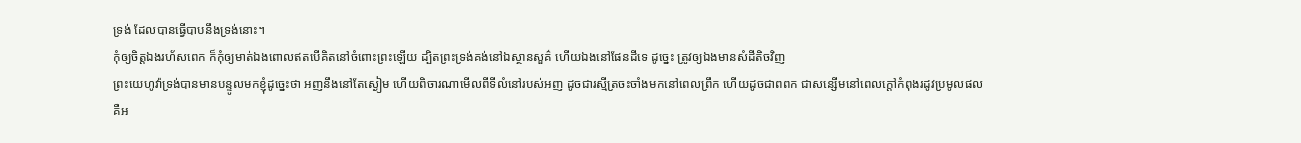ទ្រង់ ដែលបានធ្វើបាបនឹងទ្រង់នោះ។
កុំឲ្យចិត្តឯងរហ័សពេក ក៏កុំឲ្យមាត់ឯងពោលឥតបើគិតនៅចំពោះព្រះឡើយ ដ្បិតព្រះទ្រង់គង់នៅឯស្ថានសួគ៌ ហើយឯងនៅផែនដីទេ ដូច្នេះ ត្រូវឲ្យឯងមានសំដីតិចវិញ
ព្រះយេហូវ៉ាទ្រង់បានមានបន្ទូលមកខ្ញុំដូច្នេះថា អញនឹងនៅតែស្ងៀម ហើយពិចារណាមើលពីទីលំនៅរបស់អញ ដូចជារស្មីត្រចះចាំងមកនៅពេលព្រឹក ហើយដូចជាពពក ជាសន្សើមនៅពេលក្តៅកំពុងរដូវប្រមូលផល
គឺអ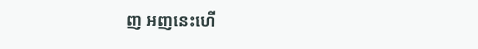ញ អញនេះហើ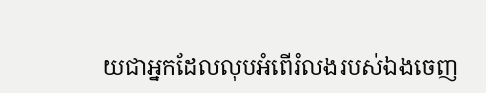យជាអ្នកដែលលុបអំពើរំលងរបស់ឯងចេញ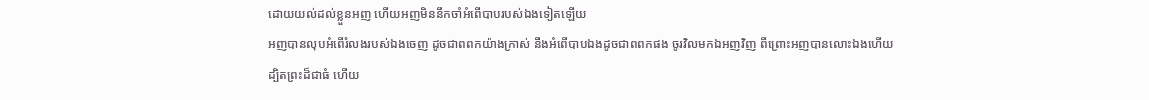ដោយយល់ដល់ខ្លួនអញ ហើយអញមិននឹកចាំអំពើបាបរបស់ឯងទៀតឡើយ
អញបានលុបអំពើរំលងរបស់ឯងចេញ ដូចជាពពកយ៉ាងក្រាស់ នឹងអំពើបាបឯងដូចជាពពកផង ចូរវិលមកឯអញវិញ ពីព្រោះអញបានលោះឯងហើយ
ដ្បិតព្រះដ៏ជាធំ ហើយ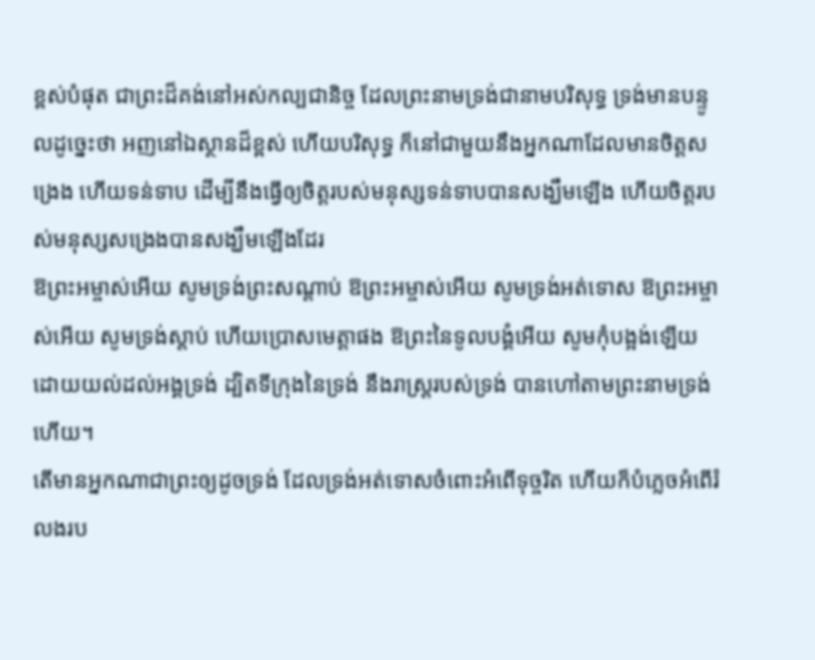ខ្ពស់បំផុត ជាព្រះដ៏គង់នៅអស់កល្បជានិច្ច ដែលព្រះនាមទ្រង់ជានាមបរិសុទ្ធ ទ្រង់មានបន្ទូលដូច្នេះថា អញនៅឯស្ថានដ៏ខ្ពស់ ហើយបរិសុទ្ធ ក៏នៅជាមួយនឹងអ្នកណាដែលមានចិត្តសង្រេង ហើយទន់ទាប ដើម្បីនឹងធ្វើឲ្យចិត្តរបស់មនុស្សទន់ទាបបានសង្ឃឹមឡើង ហើយចិត្តរបស់មនុស្សសង្រេងបានសង្ឃឹមឡើងដែរ
ឱព្រះអម្ចាស់អើយ សូមទ្រង់ព្រះសណ្តាប់ ឱព្រះអម្ចាស់អើយ សូមទ្រង់អត់ទោស ឱព្រះអម្ចាស់អើយ សូមទ្រង់ស្តាប់ ហើយប្រោសមេត្តាផង ឱព្រះនៃទូលបង្គំអើយ សូមកុំបង្អង់ឡើយ ដោយយល់ដល់អង្គទ្រង់ ដ្បិតទីក្រុងនៃទ្រង់ នឹងរាស្ត្ររបស់ទ្រង់ បានហៅតាមព្រះនាមទ្រង់ហើយ។
តើមានអ្នកណាជាព្រះឲ្យដូចទ្រង់ ដែលទ្រង់អត់ទោសចំពោះអំពើទុច្ចរិត ហើយក៏បំភ្លេចអំពើរំលងរប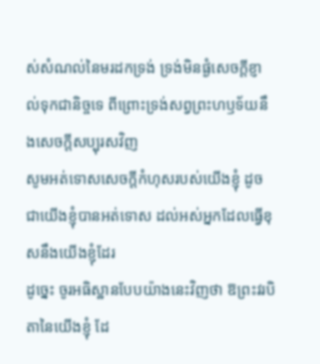ស់សំណល់នៃមរដកទ្រង់ ទ្រង់មិនផ្ងំសេចក្ដីខ្ញាល់ទុកជានិច្ចទេ ពីព្រោះទ្រង់សព្វព្រះហឫទ័យនឹងសេចក្ដីសប្បុរសវិញ
សូមអត់ទោសសេចក្ដីកំហុសរបស់យើងខ្ញុំ ដូចជាយើងខ្ញុំបានអត់ទោស ដល់អស់អ្នកដែលធ្វើខុសនឹងយើងខ្ញុំដែរ
ដូច្នេះ ចូរអធិស្ឋានបែបយ៉ាងនេះវិញថា ឱព្រះវរបិតានៃយើងខ្ញុំ ដែ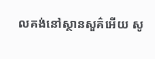លគង់នៅស្ថានសួគ៌អើយ សូ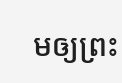មឲ្យព្រះ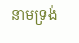នាមទ្រង់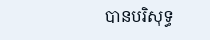បានបរិសុទ្ធ